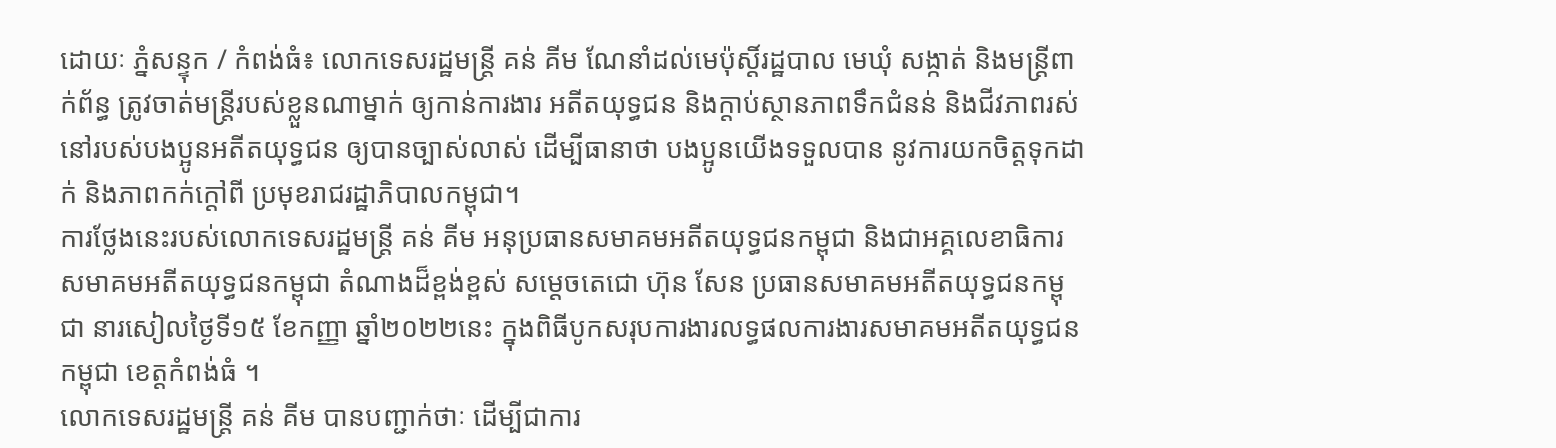ដោយៈ ភ្នំសន្ទុក / កំពង់ធំ៖ លោកទេសរដ្ឋមន្ត្រី គន់ គីម ណែនាំដល់មេប៉ុស្តិ៍រដ្ឋបាល មេឃុំ សង្កាត់ និងមន្ត្រីពាក់ព័ន្ធ ត្រូវចាត់មន្ត្រីរបស់ខ្លួនណាម្នាក់ ឲ្យកាន់ការងារ អតីតយុទ្ធជន និងក្តាប់ស្ថានភាពទឹកជំនន់ និងជីវភាពរស់នៅរបស់បងប្អូនអតីតយុទ្ធជន ឲ្យបានច្បាស់លាស់ ដើម្បីធានាថា បងប្អូនយើងទទួលបាន នូវការយកចិត្តទុកដាក់ និងភាពកក់ក្តៅពី ប្រមុខរាជរដ្ឋាភិបាលកម្ពុជា។
ការថ្លែងនេះរបស់លោកទេសរដ្ឋមន្រ្តី គន់ គីម អនុប្រធានសមាគមអតីតយុទ្ធជនកម្ពុជា និងជាអគ្គលេខាធិការ សមាគមអតីតយុទ្ធជនកម្ពុជា តំណាងដ៏ខ្ពង់ខ្ពស់ សម្ដេចតេជោ ហ៊ុន សែន ប្រធានសមាគមអតីតយុទ្ធជនកម្ពុជា នារសៀលថ្ងៃទី១៥ ខែកញ្ញា ឆ្នាំ២០២២នេះ ក្នុងពិធីបូកសរុបការងារលទ្ធផលការងារសមាគមអតីតយុទ្ធជនកម្ពុជា ខេត្តកំពង់ធំ ។
លោកទេសរដ្ឋមន្រ្តី គន់ គីម បានបញ្ជាក់ថាៈ ដើម្បីជាការ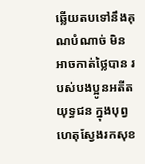ឆ្លើយតបទៅនឹងគុណបំណាច់ មិនអាចកាត់ថ្លៃបាន របស់បងប្អូនអតីតយុទ្ធជន ក្នុងបុព្វហេតុស្វែងរកសុខ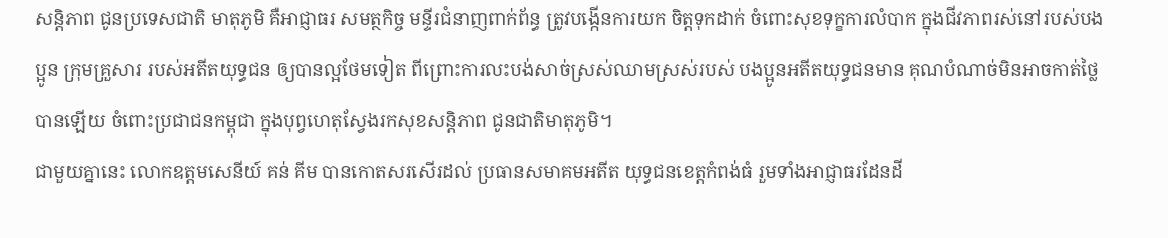សន្តិភាព ជូនប្រទេសជាតិ មាតុភូមិ គឺអាជ្ញាធរ សមត្ថកិច្ច មន្ទីរជំនាញពាក់ព័ន្ធ ត្រូវបង្កើនការយក ចិត្តទុកដាក់ ចំពោះសុខទុក្ខការលំបាក ក្នុងជីវភាពរស់នៅរបស់បងប្អូន ក្រុមគ្រួសារ របស់អតីតយុទ្ធជន ឲ្យបានល្អថែមទៀត ពីព្រោះការលះបង់សាច់ស្រស់ឈាមស្រស់របស់ បងប្អូនអតីតយុទ្ធជនមាន គុណបំណាច់មិនអាចកាត់ថ្លៃបានឡើយ ចំពោះប្រជាជនកម្ពុជា ក្នុងបុព្វហេតុស្វែងរកសុខសន្តិភាព ជូនជាតិមាតុភូមិ។
ជាមួយគ្នានេះ លោកឧត្តមសេនីយ៍ គន់ គីម បានកោតសរសើរដល់ ប្រធានសមាគមអតីត យុទ្ធជនខេត្តកំពង់ធំ រួមទាំងអាជ្ញាធរដែនដី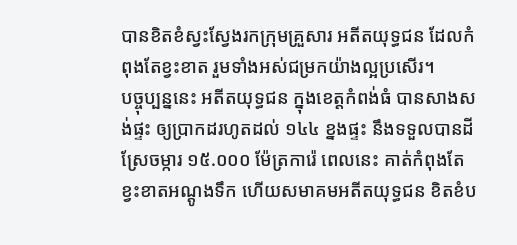បានខិតខំស្វះស្វែងរកក្រុមគ្រួសារ អតីតយុទ្ធជន ដែលកំពុងតែខ្វះខាត រួមទាំងអស់ជម្រកយ៉ាងល្អប្រសើរ។
បច្ចុប្បន្ននេះ អតីតយុទ្ធជន ក្នុងខេត្តកំពង់ធំ បានសាងសង់ផ្ទះ ឲ្យប្រាកដរហូតដល់ ១៤៤ ខ្នងផ្ទះ នឹងទទួលបានដីស្រែចម្ការ ១៥.០០០ ម៉ែត្រការ៉េ ពេលនេះ គាត់កំពុងតែ ខ្វះខាតអណ្ដូងទឹក ហើយសមាគមអតីតយុទ្ធជន ខិតខំប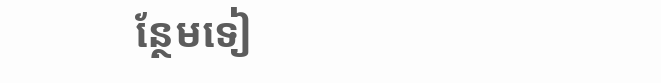ន្ថែមទៀ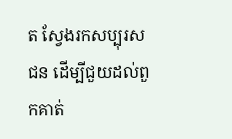ត ស្វែងរកសប្បុរសជន ដើម្បីជួយដល់ពួកគាត់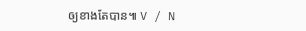ឲ្យខាងតែបាន៕ V / N